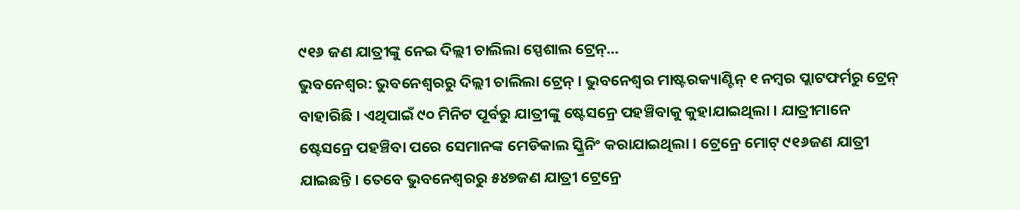୯୧୬ ଜଣ ଯାତ୍ରୀଙ୍କୁ ନେଇ ଦିଲ୍ଲୀ ଚାଲିଲା ସ୍ପେଶାଲ ଟ୍ରେନ୍…
ଭୁବନେଶ୍ୱର: ଭୁବନେଶ୍ୱରରୁ ଦିଲ୍ଲୀ ଚାଲିଲା ଟ୍ରେନ୍ । ଭୁବନେଶ୍ୱର ମାଷ୍ଟରକ୍ୟାଣ୍ଟିନ୍ ୧ ନମ୍ବର ପ୍ଲାଟଫର୍ମରୁ ଟ୍ରେନ୍ ବାହାରିଛି । ଏଥିପାଇଁ ୯୦ ମିନିଟ ପୂର୍ବରୁ ଯାତ୍ରୀଙ୍କୁ ଷ୍ଟେସନ୍ରେ ପହଞ୍ଚିବାକୁ କୁହାଯାଇଥିଲା । ଯାତ୍ରୀମାନେ ଷ୍ଟେସନ୍ରେ ପହଞ୍ଚିବା ପରେ ସେମାନଙ୍କ ମେଡିକାଲ ସ୍କ୍ରିନିଂ କରାଯାଇଥିଲା । ଟ୍ରେନ୍ରେ ମୋଟ୍ ୯୧୬ଜଣ ଯାତ୍ରୀ ଯାଇଛନ୍ତି । ତେବେ ଭୁବନେଶ୍ୱରରୁ ୫୪୭ଜଣ ଯାତ୍ରୀ ଟ୍ରେନ୍ରେ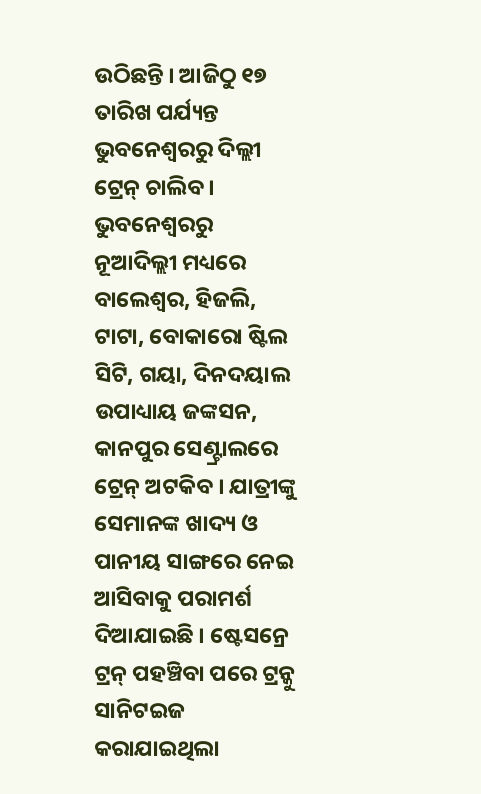ଉଠିଛନ୍ତି । ଆଜିଠୁ ୧୭ ତାରିଖ ପର୍ଯ୍ୟନ୍ତ ଭୁବନେଶ୍ୱରରୁ ଦିଲ୍ଲୀ ଟ୍ରେନ୍ ଚାଲିବ ।
ଭୁବନେଶ୍ୱରରୁ ନୂଆଦିଲ୍ଲୀ ମଧ୍ୟରେ ବାଲେଶ୍ୱର, ହିଜଲି, ଟାଟା, ବୋକାରୋ ଷ୍ଟିଲ ସିଟି, ଗୟା, ଦିନଦୟାଲ ଉପାଧ୍ୟାୟ ଜଙ୍କସନ, କାନପୁର ସେଣ୍ଟ୍ରାଲରେ ଟ୍ରେନ୍ ଅଟକିବ । ଯାତ୍ରୀଙ୍କୁ ସେମାନଙ୍କ ଖାଦ୍ୟ ଓ ପାନୀୟ ସାଙ୍ଗରେ ନେଇ ଆସିବାକୁ ପରାମର୍ଶ ଦିଆଯାଇଛି । ଷ୍ଟେସନ୍ରେ ଟ୍ରନ୍ ପହଞ୍ଚିବା ପରେ ଟ୍ରନ୍କୁ ସାନିଟଇଜ କରାଯାଇଥିଲା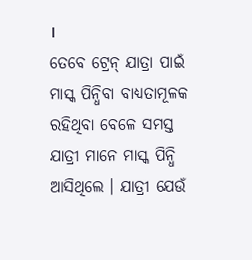।
ତେବେ ଟ୍ରେନ୍ ଯାତ୍ରା ପାଇଁ ମାସ୍କ ପିନ୍ଧିବା ବାଧ୍ୟତାମୂଳକ ରହିଥିବା ବେଳେ ସମସ୍ତ ଯାତ୍ରୀ ମାନେ ମାସ୍କ ପିନ୍ଧି ଆସିଥିଲେ । ଯାତ୍ରୀ ଯେଉଁ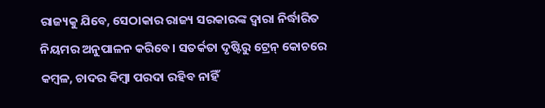ରାଜ୍ୟକୁ ଯିବେ, ସେଠାକାର ରାଜ୍ୟ ସରକାରଙ୍କ ଦ୍ଵାରା ନିର୍ଦ୍ଧାରିତ ନିୟମର ଅନୁପାଳନ କରିବେ। ସତର୍କତା ଦୃଷ୍ଟିରୁ ଟ୍ରେନ୍ କୋଚରେ କମ୍ବଳ, ଚାଦର କିମ୍ବା ପରଦା ରହିବ ନାହିଁ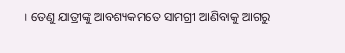। ତେଣୁ ଯାତ୍ରୀଙ୍କୁ ଆବଶ୍ୟକମତେ ସାମଗ୍ରୀ ଆଣିବାକୁ ଆଗରୁ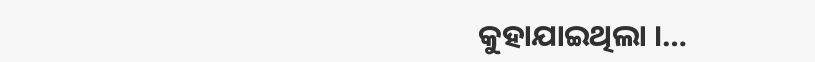କୁହାଯାଇଥିଲା ।…